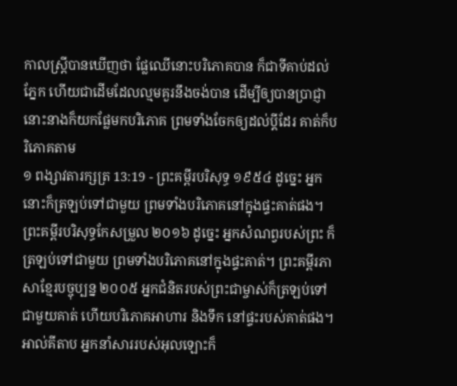កាលស្ត្រីបានឃើញថា ផ្លែឈើនោះបរិភោគបាន ក៏ជាទីគាប់ដល់ភ្នែក ហើយជាដើមដែលល្មមគួរនឹងចង់បាន ដើម្បីឲ្យបានប្រាជ្ញា នោះនាងក៏យកផ្លែមកបរិភោគ ព្រមទាំងចែកឲ្យដល់ប្ដីដែរ គាត់ក៏បរិភោគតាម
១ ពង្សាវតារក្សត្រ 13:19 - ព្រះគម្ពីរបរិសុទ្ធ ១៩៥៤ ដូច្នេះ អ្នកនោះក៏ត្រឡប់ទៅជាមួយ ព្រមទាំងបរិភោគនៅក្នុងផ្ទះគាត់ផង។ ព្រះគម្ពីរបរិសុទ្ធកែសម្រួល ២០១៦ ដូច្នេះ អ្នកសំណព្វរបស់ព្រះ ក៏ត្រឡប់ទៅជាមួយ ព្រមទាំងបរិភោគនៅក្នុងផ្ទះគាត់។ ព្រះគម្ពីរភាសាខ្មែរបច្ចុប្បន្ន ២០០៥ អ្នកជំនិតរបស់ព្រះជាម្ចាស់ក៏ត្រឡប់ទៅជាមួយគាត់ ហើយបរិភោគអាហារ និងទឹក នៅផ្ទះរបស់គាត់ផង។ អាល់គីតាប អ្នកនាំសាររបស់អុលឡោះក៏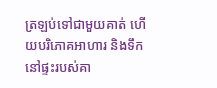ត្រឡប់ទៅជាមួយគាត់ ហើយបរិភោគអាហារ និងទឹក នៅផ្ទះរបស់គា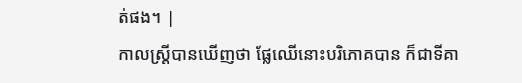ត់ផង។ |
កាលស្ត្រីបានឃើញថា ផ្លែឈើនោះបរិភោគបាន ក៏ជាទីគា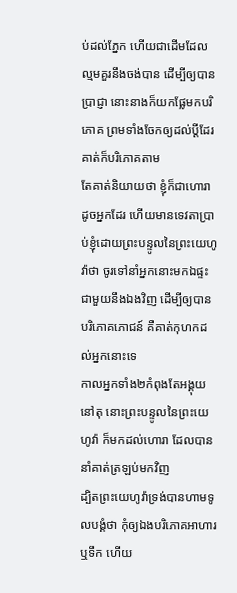ប់ដល់ភ្នែក ហើយជាដើមដែលល្មមគួរនឹងចង់បាន ដើម្បីឲ្យបានប្រាជ្ញា នោះនាងក៏យកផ្លែមកបរិភោគ ព្រមទាំងចែកឲ្យដល់ប្ដីដែរ គាត់ក៏បរិភោគតាម
តែគាត់និយាយថា ខ្ញុំក៏ជាហោរាដូចអ្នកដែរ ហើយមានទេវតាប្រាប់ខ្ញុំដោយព្រះបន្ទូលនៃព្រះយេហូវ៉ាថា ចូរទៅនាំអ្នកនោះមកឯផ្ទះជាមួយនឹងឯងវិញ ដើម្បីឲ្យបានបរិភោគភោជន៍ គឺគាត់កុហកដល់អ្នកនោះទេ
កាលអ្នកទាំង២កំពុងតែអង្គុយនៅតុ នោះព្រះបន្ទូលនៃព្រះយេហូវ៉ា ក៏មកដល់ហោរា ដែលបាននាំគាត់ត្រឡប់មកវិញ
ដ្បិតព្រះយេហូវ៉ាទ្រង់បានហាមទូលបង្គំថា កុំឲ្យឯងបរិភោគអាហារឬទឹក ហើយ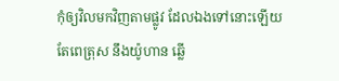កុំឲ្យវិលមកវិញតាមផ្លូវ ដែលឯងទៅនោះឡើយ
តែពេត្រុស នឹងយ៉ូហាន ឆ្លើ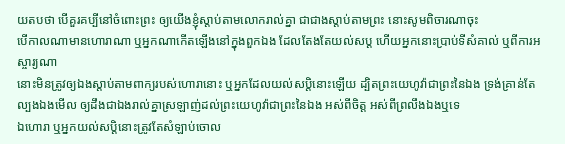យតបថា បើគួរគប្បីនៅចំពោះព្រះ ឲ្យយើងខ្ញុំស្តាប់តាមលោករាល់គ្នា ជាជាងស្តាប់តាមព្រះ នោះសូមពិចារណាចុះ
បើកាលណាមានហោរាណា ឬអ្នកណាកើតឡើងនៅក្នុងពួកឯង ដែលតែងតែយល់សប្ត ហើយអ្នកនោះប្រាប់ទីសំគាល់ ឬពីការអស្ចារ្យណា
នោះមិនត្រូវឲ្យឯងស្តាប់តាមពាក្យរបស់ហោរានោះ ឬអ្នកដែលយល់សប្តិនោះឡើយ ដ្បិតព្រះយេហូវ៉ាជាព្រះនៃឯង ទ្រង់គ្រាន់តែល្បងឯងមើល ឲ្យដឹងជាឯងរាល់គ្នាស្រឡាញ់ដល់ព្រះយេហូវ៉ាជាព្រះនៃឯង អស់ពីចិត្ត អស់ពីព្រលឹងឯងឬទេ
ឯហោរា ឬអ្នកយល់សប្តិនោះត្រូវតែសំឡាប់ចោល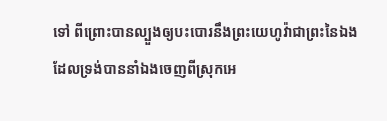ទៅ ពីព្រោះបានល្បួងឲ្យបះបោរនឹងព្រះយេហូវ៉ាជាព្រះនៃឯង ដែលទ្រង់បាននាំឯងចេញពីស្រុកអេ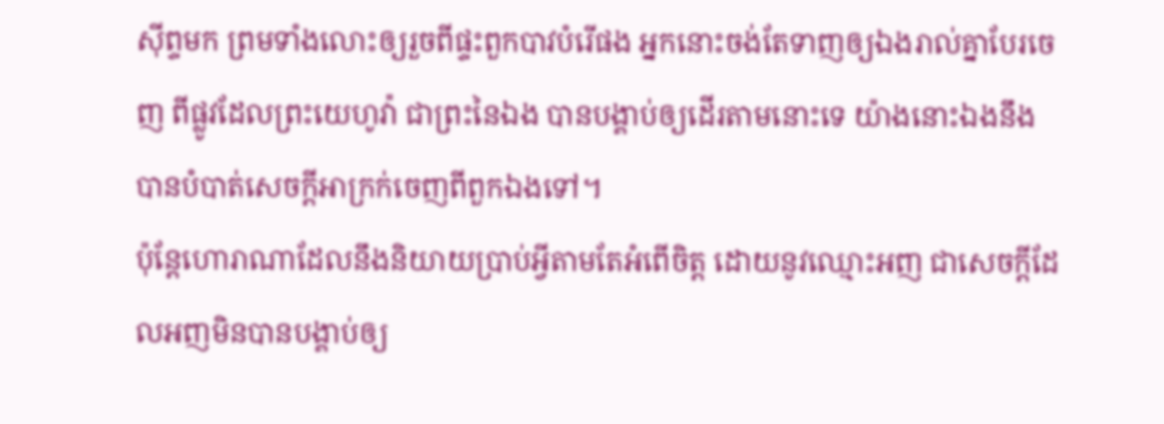ស៊ីព្ទមក ព្រមទាំងលោះឲ្យរួចពីផ្ទះពួកបាវបំរើផង អ្នកនោះចង់តែទាញឲ្យឯងរាល់គ្នាបែរចេញ ពីផ្លូវដែលព្រះយេហូវ៉ា ជាព្រះនៃឯង បានបង្គាប់ឲ្យដើរតាមនោះទេ យ៉ាងនោះឯងនឹងបានបំបាត់សេចក្ដីអាក្រក់ចេញពីពួកឯងទៅ។
ប៉ុន្តែហោរាណាដែលនឹងនិយាយប្រាប់អ្វីតាមតែអំពើចិត្ត ដោយនូវឈ្មោះអញ ជាសេចក្ដីដែលអញមិនបានបង្គាប់ឲ្យ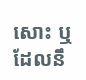សោះ ឬដែលនឹ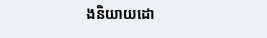ងនិយាយដោ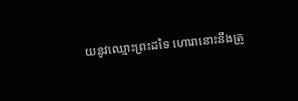យនូវឈ្មោះព្រះដទៃ ហោរានោះនឹងត្រូ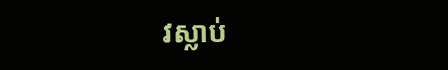វស្លាប់